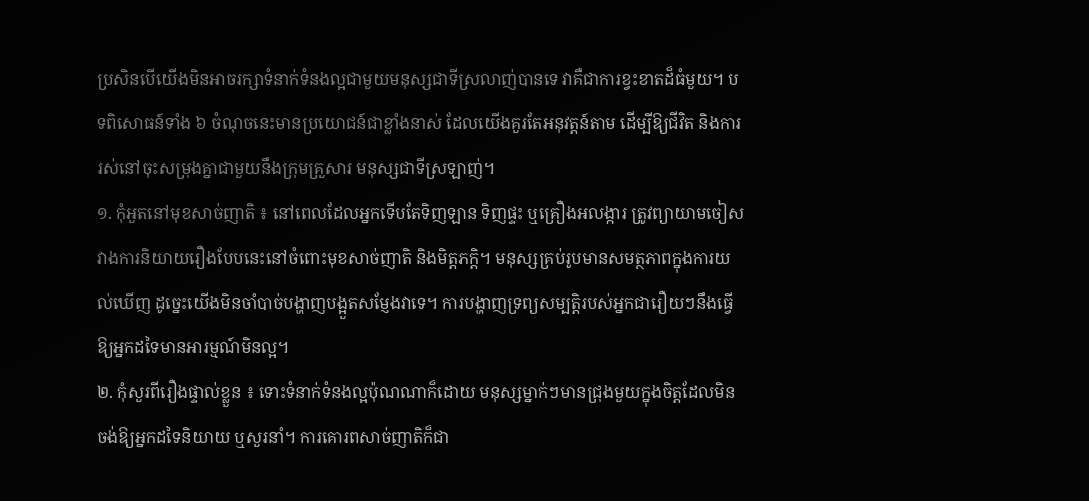ប្រសិនបើយើងមិនអាចរក្សាទំនាក់ទំនងល្អជាមួយមនុស្សជាទីស្រលាញ់បានទេ វាគឺជាការខ្វះខាតដ៏ធំមួយ។ បទពិសោធន៍ទាំង ៦ ចំណុចនេះមានប្រយោជន៍ជាខ្លាំងនាស់ ដែលយើងគួរតែអនុវត្តន៍តាម ដើម្បីឱ្យជីវិត និងការរស់នៅចុះសម្រុងគ្នាជាមួយនឹងក្រុមគ្រួសារ មនុស្សជាទីស្រឡាញ់។
១. កុំអួតនៅមុខសាច់ញាតិ ៖ នៅពេលដែលអ្នកទើបតែទិញឡាន ទិញផ្ទះ ឬគ្រឿងអលង្ការ ត្រូវព្យាយាមចៀសវាងការនិយាយរឿងបែបនេះនៅចំពោះមុខសាច់ញាតិ និងមិត្តភក្តិ។ មនុស្សគ្រប់រូបមានសមត្ថភាពក្នុងការយល់ឃើញ ដូច្នេះយើងមិនចាំបាច់បង្ហាញបង្អួតសម្ញែងវាទេ។ ការបង្ហាញទ្រព្យសម្បត្តិរបស់អ្នកជារឿយៗនឹងធ្វើឱ្យអ្នកដទៃមានអារម្មណ៍មិនល្អ។
២. កុំសួរពីរឿងផ្ទាល់ខ្លួន ៖ ទោះទំនាក់ទំនងល្អប៉ុណណាក៏ដោយ មនុស្សម្នាក់ៗមានជ្រុងមួយក្នុងចិត្តដែលមិនចង់ឱ្យអ្នកដទៃនិយាយ ឬសួរនាំ។ ការគោរពសាច់ញាតិក៏ជា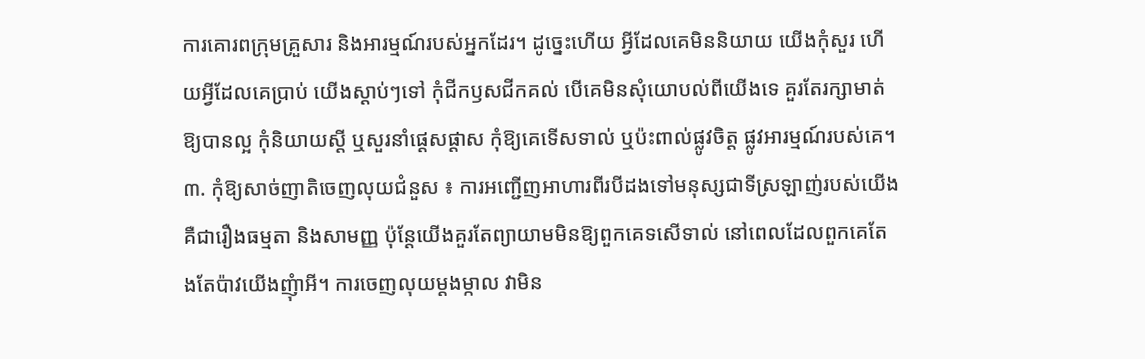ការគោរពក្រុមគ្រួសារ និងអារម្មណ៍របស់អ្នកដែរ។ ដូច្នេះហើយ អ្វីដែលគេមិននិយាយ យើងកុំសួរ ហើយអ្វីដែលគេប្រាប់ យើងស្ដាប់ៗទៅ កុំជីកឫសជីកគល់ បើគេមិនសុំយោបល់ពីយើងទេ គួរតែរក្សាមាត់ឱ្យបានល្អ កុំនិយាយស្ដី ឬសួរនាំផ្ដេសផ្ដាស កុំឱ្យគេទើសទាល់ ឬប៉ះពាល់ផ្លូវចិត្ត ផ្លូវអារម្មណ៍របស់គេ។
៣. កុំឱ្យសាច់ញាតិចេញលុយជំនួស ៖ ការអញ្ជើញអាហារពីរបីដងទៅមនុស្សជាទីស្រឡាញ់របស់យើង គឺជារឿងធម្មតា និងសាមញ្ញ ប៉ុន្តែយើងគួរតែព្យាយាមមិនឱ្យពួកគេទសើទាល់ នៅពេលដែលពួកគេតែងតែប៉ាវយើងញុំាអី។ ការចេញលុយម្ដងម្កាល វាមិន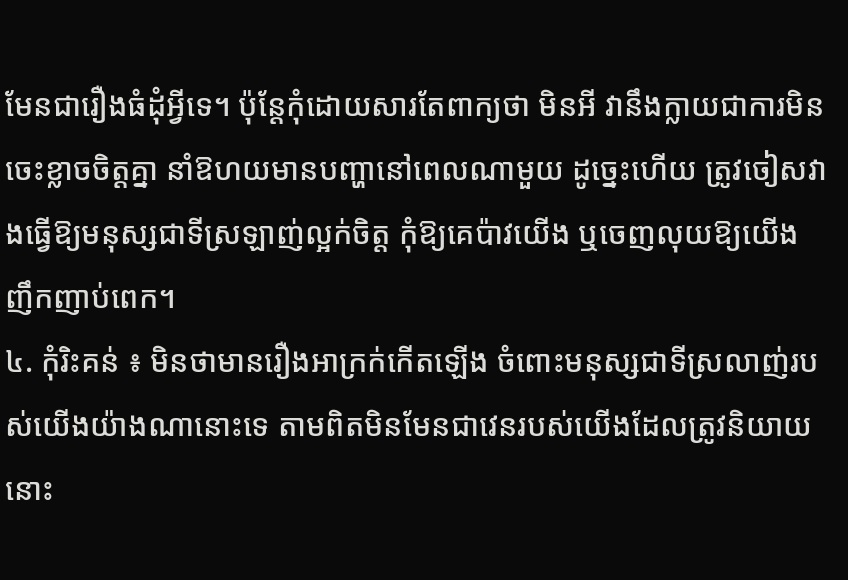មែនជារឿងធំដុំអ្វីទេ។ ប៉ុន្តែកុំដោយសារតែពាក្យថា មិនអី វានឹងក្លាយជាការមិនចេះខ្លាចចិត្តគ្នា នាំឱហយមានបញ្ហានៅពេលណាមួយ ដូច្នេះហើយ ត្រូវចៀសវាងធ្វើឱ្យមនុស្សជាទីស្រឡាញ់ល្អក់ចិត្ត កុំឱ្យគេប៉ាវយើង ឬចេញលុយឱ្យយើងញឹកញាប់ពេក។
៤. កុំរិះគន់ ៖ មិនថាមានរឿងអាក្រក់កើតឡើង ចំពោះមនុស្សជាទីស្រលាញ់របស់យើងយ៉ាងណានោះទេ តាមពិតមិនមែនជាវេនរបស់យើងដែលត្រូវនិយាយនោះ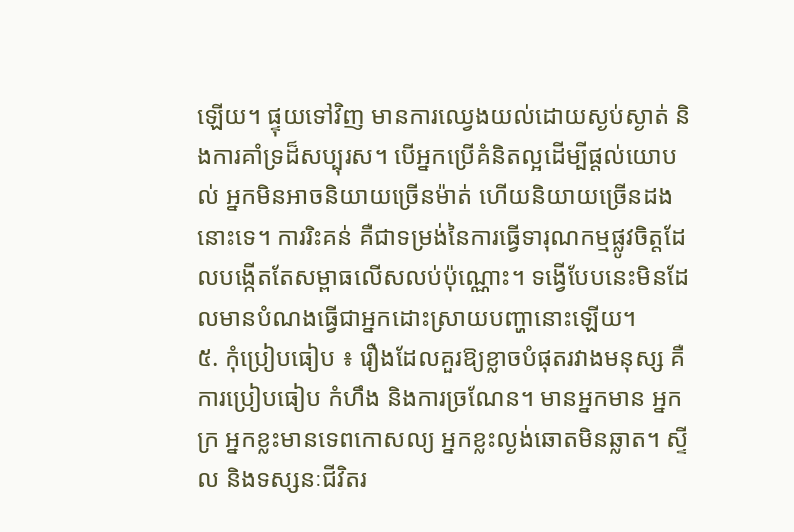ឡើយ។ ផ្ទុយទៅវិញ មានការឈ្វេងយល់ដោយស្ងប់ស្ងាត់ និងការគាំទ្រដ៏សប្បុរស។ បើអ្នកប្រើគំនិតល្អដើម្បីផ្តល់យោបល់ អ្នកមិនអាចនិយាយច្រើនម៉ាត់ ហើយនិយាយច្រើនដងនោះទេ។ ការរិះគន់ គឺជាទម្រង់នៃការធ្វើទារុណកម្មផ្លូវចិត្តដែលបង្កើតតែសម្ពាធលើសលប់ប៉ុណ្ណោះ។ ទង្វើបែបនេះមិនដែលមានបំណងធ្វើជាអ្នកដោះស្រាយបញ្ហានោះឡើយ។
៥. កុំប្រៀបធៀប ៖ រឿងដែលគួរឱ្យខ្លាចបំផុតរវាងមនុស្ស គឺការប្រៀបធៀប កំហឹង និងការច្រណែន។ មានអ្នកមាន អ្នកក្រ អ្នកខ្លះមានទេពកោសល្យ អ្នកខ្លះល្ងង់ឆោតមិនឆ្លាត។ ស្ទីល និងទស្សនៈជីវិតរ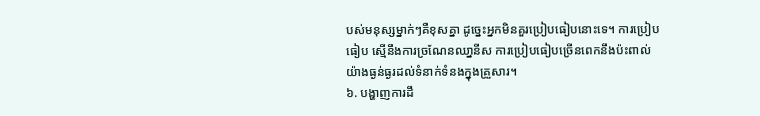បស់មនុស្សម្នាក់ៗគឺខុសគ្នា ដូច្នេះអ្នកមិនគួរប្រៀបធៀបនោះទេ។ ការប្រៀបធៀប ស្មើនឹងការច្រណែនឈា្ននីស ការប្រៀបធៀបច្រើនពេកនឹងប៉ះពាល់យ៉ាងធ្ងន់ធ្ងរដល់ទំនាក់ទំនងក្នុងគ្រួសារ។
៦. បង្ហាញការដឹ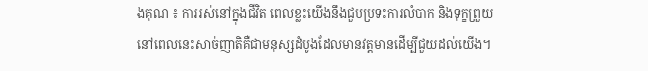ងគុណ ៖ ការរស់នៅក្នុងជីវិត ពេលខ្លះយើងនឹងជួបប្រទះការលំបាក និងទុក្ខព្រួយ នៅពេលនេះសាច់ញាតិគឺជាមនុស្សដំបូងដែលមានវត្តមានដើម្បីជួយដល់យើង។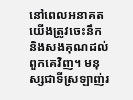នៅពេលអនាគតយើងត្រូវចេះនឹក និងសងគុណដល់ពួកគេវិញ។ មនុស្សជាទីស្រឡាញ់រ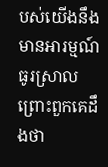បស់យើងនឹងមានអារម្មណ៍ធូរស្រាល ព្រោះពួកគេដឹងថា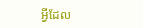អ្វីដែល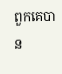ពួកគេបាន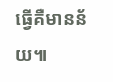ធ្វើគឺមានន័យ៕